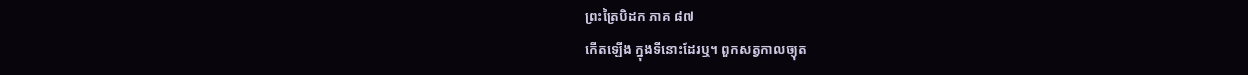ព្រះត្រៃបិដក ភាគ ៨៧
កើតឡើង ក្នុងទីនោះដែរឬ។ ពួកសត្វកាលច្យុត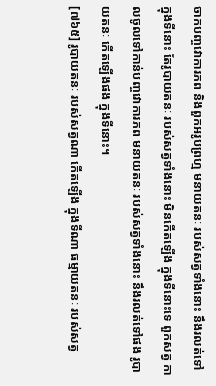ចាកបញ្ចវោការភព និងពួកអរូបព្រហ្ម មនាយតនៈ របស់សត្វទាំងនោះ នឹងរលត់ទៅ ក្នុងទីនោះ តែរូបាយតនៈ របស់សត្វទាំងនោះ មិនកើតឡើង ក្នុងទីនោះទេ ពួកសត្វ កាលចូលទៅកាន់បញ្ចវោការភព មនាយតនៈ របស់សត្វទាំងនោះ នឹងរលត់ទៅផង រូបាយតនៈ កើតឡើងផង ក្នុងទីនោះ។
[៧៦៥] រូបាយតនៈ របស់សត្វណា កើតឡើង ក្នុងទីណា ធម្មាយតនៈ របស់សត្វ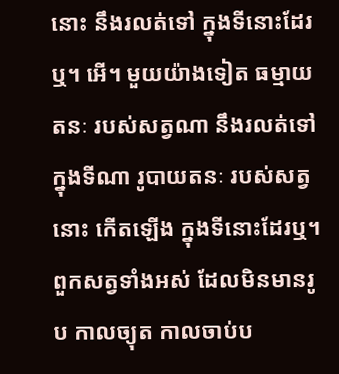នោះ នឹងរលត់ទៅ ក្នុងទីនោះដែរឬ។ អើ។ មួយយ៉ាងទៀត ធម្មាយតនៈ របស់សត្វណា នឹងរលត់ទៅ ក្នុងទីណា រូបាយតនៈ របស់សត្វនោះ កើតឡើង ក្នុងទីនោះដែរឬ។ ពួកសត្វទាំងអស់ ដែលមិនមានរូប កាលច្យុត កាលចាប់ប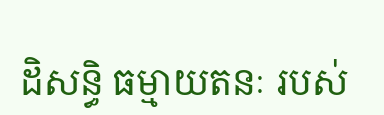ដិសន្ធិ ធម្មាយតនៈ របស់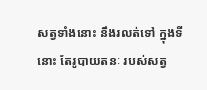សត្វទាំងនោះ នឹងរលត់ទៅ ក្នុងទីនោះ តែរូបាយតនៈ របស់សត្វ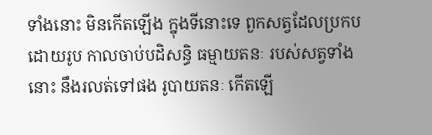ទាំងនោះ មិនកើតឡើង ក្នុងទីនោះទេ ពួកសត្វដែលប្រកបដោយរូប កាលចាប់បដិសន្ធិ ធម្មាយតនៈ របស់សត្វទាំងនោះ នឹងរលត់ទៅផង រូបាយតនៈ កើតឡើ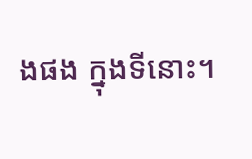ងផង ក្នុងទីនោះ។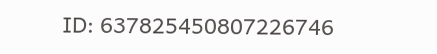ID: 637825450807226746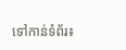ទៅកាន់ទំព័រ៖